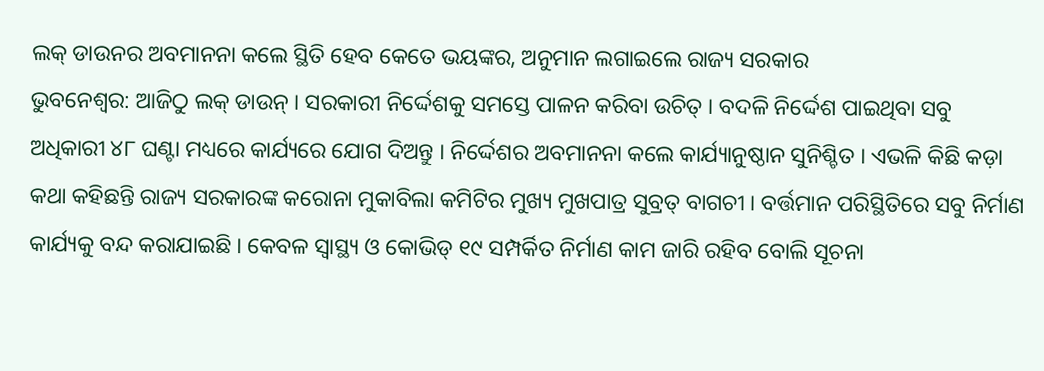ଲକ୍ ଡାଉନର ଅବମାନନା କଲେ ସ୍ଥିତି ହେବ କେତେ ଭୟଙ୍କର, ଅନୁମାନ ଲଗାଇଲେ ରାଜ୍ୟ ସରକାର
ଭୁବନେଶ୍ୱର: ଆଜିଠୁ ଲକ୍ ଡାଉନ୍ । ସରକାରୀ ନିର୍ଦ୍ଦେଶକୁ ସମସ୍ତେ ପାଳନ କରିବା ଉଚିତ୍ । ବଦଳି ନିର୍ଦ୍ଦେଶ ପାଇଥିବା ସବୁ ଅଧିକାରୀ ୪୮ ଘଣ୍ଟା ମଧ୍ୟରେ କାର୍ଯ୍ୟରେ ଯୋଗ ଦିଅନ୍ତୁ । ନିର୍ଦ୍ଦେଶର ଅବମାନନା କଲେ କାର୍ଯ୍ୟାନୁଷ୍ଠାନ ସୁନିଶ୍ଚିତ । ଏଭଳି କିଛି କଡ଼ା କଥା କହିଛନ୍ତି ରାଜ୍ୟ ସରକାରଙ୍କ କରୋନା ମୁକାବିଲା କମିଟିର ମୁଖ୍ୟ ମୁଖପାତ୍ର ସୁବ୍ରତ୍ ବାଗଚୀ । ବର୍ତ୍ତମାନ ପରିସ୍ଥିତିରେ ସବୁ ନିର୍ମାଣ କାର୍ଯ୍ୟକୁ ବନ୍ଦ କରାଯାଇଛି । କେବଳ ସ୍ୱାସ୍ଥ୍ୟ ଓ କୋଭିଡ୍ ୧୯ ସମ୍ପର୍କିତ ନିର୍ମାଣ କାମ ଜାରି ରହିବ ବୋଲି ସୂଚନା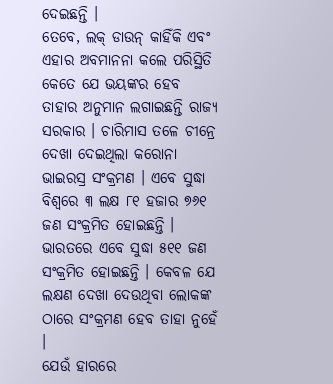ଦେଇଛନ୍ତି ।
ତେବେ, ଲକ୍ ଡାଉନ୍ କାହିଁକି ଏବଂ ଏହାର ଅବମାନନା କଲେ ପରିସ୍ଥିତି କେତେ ଯେ ଭୟଙ୍କର ହେବ ତାହାର ଅନୁମାନ ଲଗାଇଛନ୍ତି ରାଜ୍ୟ ସରକାର । ଚାରିମାସ ତଳେ ଚୀନ୍ରେ ଦେଖା ଦେଇଥିଲା କରୋନା ଭାଇରସ୍ର ସଂକ୍ରମଣ । ଏବେ ସୁଦ୍ଧା ବିଶ୍ୱରେ ୩ ଲକ୍ଷ ୮୧ ହଜାର ୭୬୧ ଜଣ ସଂକ୍ରମିତ ହୋଇଛନ୍ତି । ଭାରତରେ ଏବେ ସୁଦ୍ଧା ୫୧୧ ଜଣ ସଂକ୍ରମିତ ହୋଇଛନ୍ତି । କେବଳ ଯେ ଲକ୍ଷଣ ଦେଖା ଦେଉଥିବା ଲୋକଙ୍କ ଠାରେ ସଂକ୍ରମଣ ହେବ ତାହା ନୁହେଁ ।
ଯେଉଁ ହାରରେ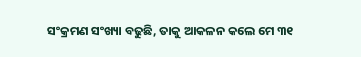ସଂକ୍ରମଣ ସଂଖ୍ୟା ବଢୁଛି, ତାକୁ ଆକଳନ କଲେ ମେ ୩୧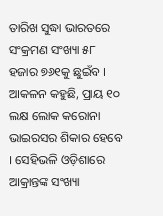ତାରିଖ ସୁଦ୍ଧା ଭାରତରେ ସଂକ୍ରମଣ ସଂଖ୍ୟା ୫୮ ହଜାର ୭୬୧କୁ ଛୁଇଁବ । ଆକଳନ କହୁଛି, ପ୍ରାୟ ୧୦ ଲକ୍ଷ ଲୋକ କରୋନା ଭାଇରସର ଶିକାର ହେବେ । ସେହିଭଳି ଓଡ଼ିଶାରେ ଆକ୍ରାନ୍ତଙ୍କ ସଂଖ୍ୟା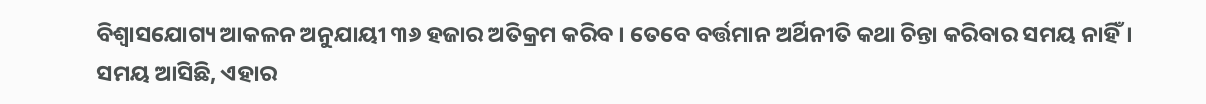ବିଶ୍ୱାସଯୋଗ୍ୟ ଆକଳନ ଅନୁଯାୟୀ ୩୬ ହଜାର ଅତିକ୍ରମ କରିବ । ତେବେ ବର୍ତ୍ତମାନ ଅର୍ଥିନୀତି କଥା ଚିନ୍ତା କରିବାର ସମୟ ନାହିଁ। ସମୟ ଆସିଛି, ଏହାର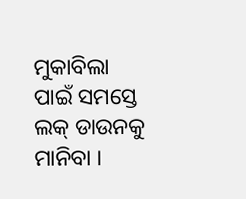ମୁକାବିଲା ପାଇଁ ସମସ୍ତେ ଲକ୍ ଡାଉନକୁ ମାନିବା ।